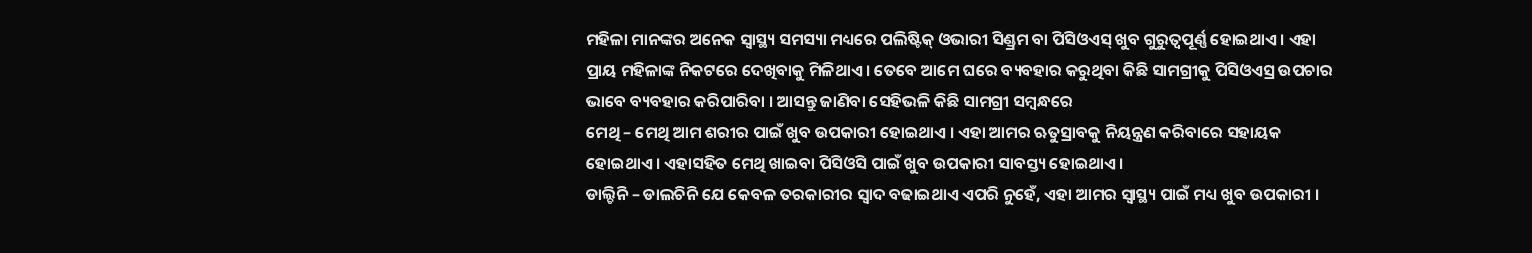ମହିଳା ମାନଙ୍କର ଅନେକ ସ୍ୱାସ୍ଥ୍ୟ ସମସ୍ୟା ମଧ୍ୟରେ ପଲିଷ୍ଟିକ୍ ଓଭାରୀ ସିଣ୍ଡ୍ରମ ବା ପିସିଓଏସ୍ ଖୁବ ଗୁରୁତ୍ୱପୂର୍ଣ୍ଣ ହୋଇଥାଏ । ଏହା ପ୍ରାୟ ମହିଳାଙ୍କ ନିକଟରେ ଦେଖିବାକୁ ମିଳିଥାଏ । ତେବେ ଆମେ ଘରେ ବ୍ୟବହାର କରୁଥିବା କିଛି ସାମଗ୍ରୀକୁ ପିସିଓଏସ୍ର ଉପଚାର ଭାବେ ବ୍ୟବହାର କରିପାରିବା । ଆସନ୍ତୁ ଜାଣିବା ସେହିଭଳି କିଛି ସାମଗ୍ରୀ ସମ୍ବନ୍ଧରେ
ମେଥି – ମେଥି ଆମ ଶରୀର ପାଇଁ ଖୁବ ଉପକାରୀ ହୋଇଥାଏ । ଏହା ଆମର ଋତୁସ୍ରାବକୁ ନିୟନ୍ତ୍ରଣ କରିବାରେ ସହାୟକ ହୋଇଥାଏ । ଏହାସହିତ ମେଥି ଖାଇବା ପିସିଓସି ପାଇଁ ଖୁବ ଉପକାରୀ ସାବସ୍ତ୍ୟ ହୋଇଥାଏ ।
ଡାଲ୍ଚିନି – ଡାଲଚିନି ଯେ କେବଳ ତରକାରୀର ସ୍ୱାଦ ବଢାଇଥାଏ ଏପରି ନୁହେଁ, ଏହା ଆମର ସ୍ୱାସ୍ଥ୍ୟ ପାଇଁ ମଧ୍ୟ ଖୁବ ଉପକାରୀ ।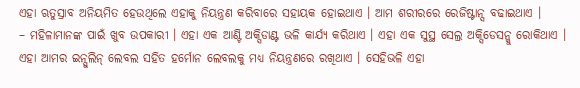ଏହା ଋତୁସ୍ରାବ ଅନିୟମିତ ହେଉଥିଲେ ଏହାକୁ ନିୟନ୍ତ୍ରଣ କରିବାରେ ସହାୟକ ହୋଇଥାଏ । ଆମ ଶରୀରରେ ରେଜିଷ୍ଟାନ୍ସ ବଢାଇଥାଏ ।
– ମହିଳାମାନଙ୍କ ପାଇଁ ଖୁବ ଉପକାରୀ । ଏହା ଏକ ଆଣ୍ଟି ଅକ୍ସିଡାଣ୍ଟ ଭଳି କାର୍ଯ୍ୟ କରିଥାଏ । ଏହା ଏକ ସୁସ୍ଥ ସେଲ୍ର ଅକ୍ସିଡେସନ୍କୁ ରୋକିଥାଏ । ଏହା ଆମର ଇନ୍ସୁଲିନ୍ ଲେବଲ ସହିତ ହର୍ମୋନ ଲେବଲକୁ ମଧ୍ୟ ନିୟନ୍ତ୍ରଣରେ ରଖିଥାଏ । ସେହିଭଳି ଏହା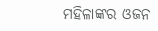ମହିଳାଙ୍କର ଓଜନ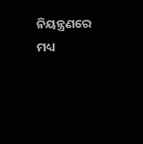ନିୟନ୍ତ୍ରଣରେ ମଧ୍ୟ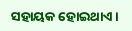ସହାୟକ ହୋଇଥାଏ ।